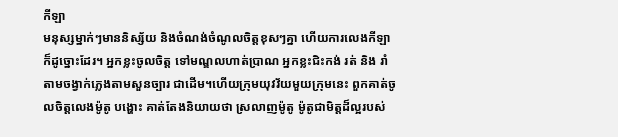កីឡា
មនុស្សម្នាក់ៗមាននិស្ស័យ និងចំណង់ចំណូលចិត្តខុសៗគ្នា ហើយការលេងកីឡាក៏ដូច្នោះដែរ។ អ្នកខ្លះចូលចិត្ត ទៅមណ្ឌលហាត់ប្រាណ អ្នកខ្លះជិះកង់ រត់ និង រាំតាមចង្វាក់ភ្លេងតាមសួនច្បារ ជាដើម។ហើយក្រុមយុវវ័យមួយក្រុមនេះ ពួកគាត់ចូលចិត្តលេងម៉ូតូ បង្ហោះ គាត់តែងនិយាយថា ស្រលាញម៉ូតូ ម៉ូតូជាមិត្តដ៏ល្អរបស់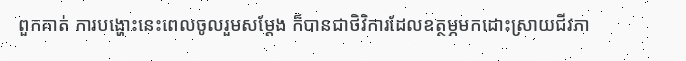ពួកគាត់ ការបង្ហោះនេះពេលចូលរួមសម្តែង ក៏បានជាថិវិការដែលឧត្ថម្ភមកដោះស្រាយជីវភា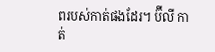ពរបស់កាត់ផងដែរ។ ប៊ីលី កាត់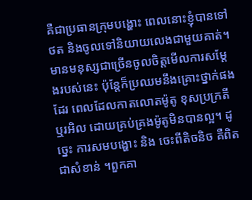គឺជាប្រធានក្រុមបង្ហោះ ពេលនោះខ្ញុំបានទៅថត និងចូលទៅនិយាយលេងជាមួយគាត់។ មានមនុស្សជាច្រើនចូលចិត្តមើលការសម្តែងរបស់នេះ ប៉ុន្តែក៏ប្រឈមនឹងគ្រោះថ្នាក់ផងដែរ ពេលដែលកាតលោតម៉ូតូ ខុសប្រក្រតី ឬរអិល ដោយគ្រប់គ្រងម៉ូតូមិនបានល្អ។ ដូច្នេះ ការសមបង្ហោះ និង ចេះពីតិចនិច គឺពិតជាសំខាន់ ។ពួកគា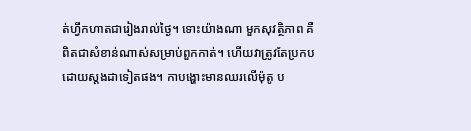ត់ហ្វឹកហាតជារៀងរាល់ថ្ងៃ។ ទោះយ៉ាងណា មួកសុវត្ថិភាព គឺពិតជាសំខាន់ណាស់សម្រាប់ពួកកាត់។ ហើយវាត្រូវតែប្រកបដោយស្តងដាទៀតផង។ កាបង្ហោះមានឈរលើម៉ុតូ ប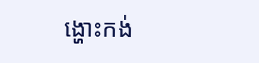ង្ហោះកង់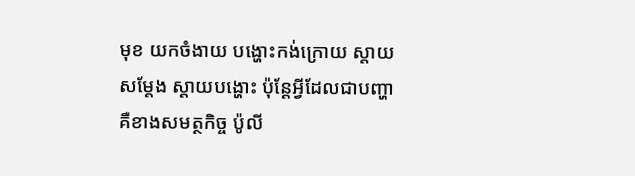មុខ យកចំងាយ បង្ហោះកង់ក្រោយ ស្តាយសម្តែង ស្តាយបង្ហោះ ប៉ុន្តែអ្វីដែលជាបញ្ហា គឺខាងសមត្ថកិច្ច ប៉ូលី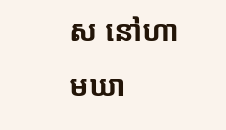ស នៅហាមឃា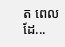ត ពេលដែ...